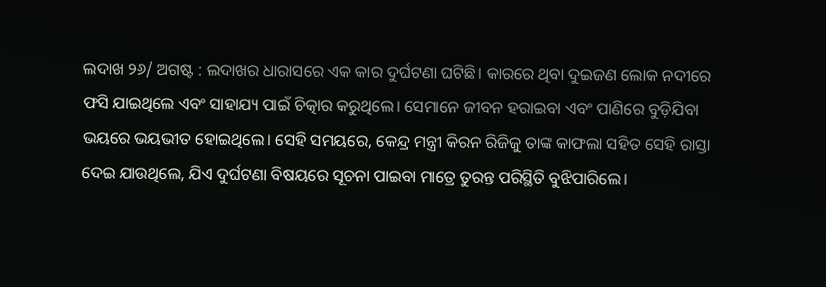ଲଦାଖ ୨୬/ ଅଗଷ୍ଟ : ଲଦାଖର ଧାରାସରେ ଏକ କାର ଦୁର୍ଘଟଣା ଘଟିଛି। କାରରେ ଥିବା ଦୁଇଜଣ ଲୋକ ନଦୀରେ ଫସି ଯାଇଥିଲେ ଏବଂ ସାହାଯ୍ୟ ପାଇଁ ଚିତ୍କାର କରୁଥିଲେ। ସେମାନେ ଜୀବନ ହରାଇବା ଏବଂ ପାଣିରେ ବୁଡ଼ିଯିବା ଭୟରେ ଭୟଭୀତ ହୋଇଥିଲେ। ସେହି ସମୟରେ, କେନ୍ଦ୍ର ମନ୍ତ୍ରୀ କିରନ ରିଜିଜୁ ତାଙ୍କ କାଫଲା ସହିତ ସେହି ରାସ୍ତା ଦେଇ ଯାଉଥିଲେ, ଯିଏ ଦୁର୍ଘଟଣା ବିଷୟରେ ସୂଚନା ପାଇବା ମାତ୍ରେ ତୁରନ୍ତ ପରିସ୍ଥିତି ବୁଝିପାରିଲେ।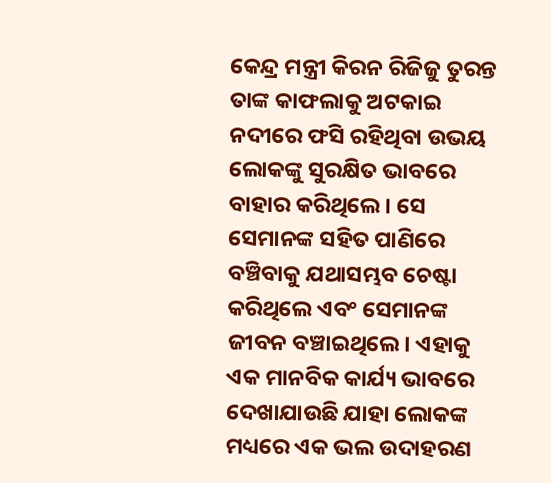କେନ୍ଦ୍ର ମନ୍ତ୍ରୀ କିରନ ରିଜିଜୁ ତୁରନ୍ତ ତାଙ୍କ କାଫଲାକୁ ଅଟକାଇ ନଦୀରେ ଫସି ରହିଥିବା ଉଭୟ ଲୋକଙ୍କୁ ସୁରକ୍ଷିତ ଭାବରେ ବାହାର କରିଥିଲେ। ସେ ସେମାନଙ୍କ ସହିତ ପାଣିରେ ବଞ୍ଚିବାକୁ ଯଥାସମ୍ଭବ ଚେଷ୍ଟା କରିଥିଲେ ଏବଂ ସେମାନଙ୍କ ଜୀବନ ବଞ୍ଚାଇଥିଲେ। ଏହାକୁ ଏକ ମାନବିକ କାର୍ଯ୍ୟ ଭାବରେ ଦେଖାଯାଉଛି ଯାହା ଲୋକଙ୍କ ମଧ୍ୟରେ ଏକ ଭଲ ଉଦାହରଣ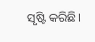ସୃଷ୍ଟି କରିଛି।